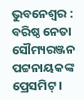ଭୁବନେଶ୍ୱର : ବରିଷ୍ଠ ନେତା ସୌମ୍ୟରଞ୍ଜନ ପଟ୍ଟନାୟକଙ୍କ ପ୍ରେସମିଟ୍ ।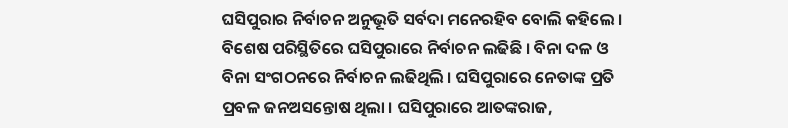ଘସିପୁରାର ନିର୍ବାଚନ ଅନୁଭୂତି ସର୍ବଦା ମନେରହିବ ବୋଲି କହିଲେ । ବିଶେଷ ପରିସ୍ଥିତିରେ ଘସିପୁରାରେ ନିର୍ବାଚନ ଲଢିଛି । ବିନା ଦଳ ଓ ବିନା ସଂଗଠନରେ ନିର୍ବାଚନ ଲଢିଥିଲି । ଘସିପୁରାରେ ନେତାଙ୍କ ପ୍ରତି ପ୍ରବଳ ଜନଅସନ୍ତୋଷ ଥିଲା । ଘସିପୁରାରେ ଆତଙ୍କରାଜ,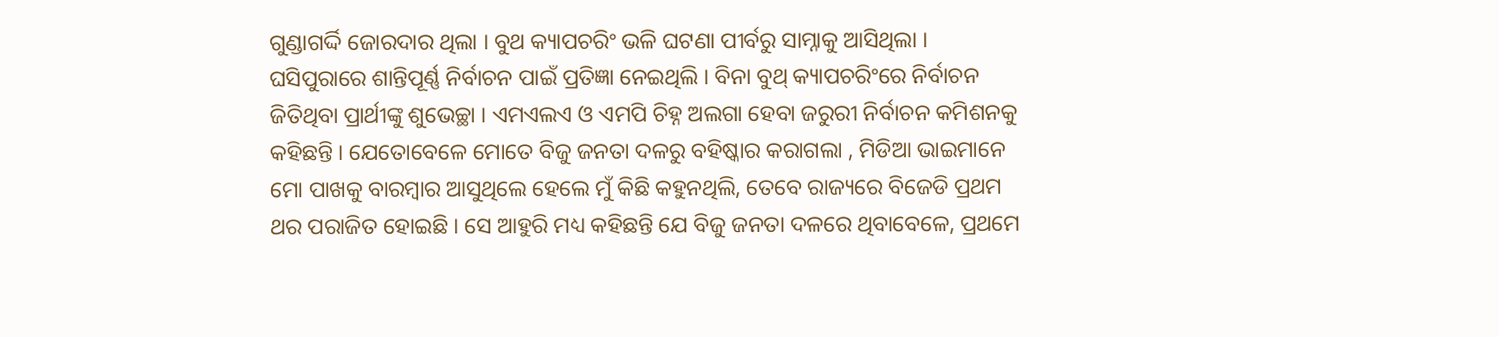ଗୁଣ୍ଡାଗର୍ଦ୍ଦି ଜୋରଦାର ଥିଲା । ବୁଥ କ୍ୟାପଚରିଂ ଭଳି ଘଟଣା ପୀର୍ବରୁ ସାମ୍ନାକୁ ଆସିଥିଲା । ଘସିପୁରାରେ ଶାନ୍ତିପୂର୍ଣ୍ଣ ନିର୍ବାଚନ ପାଇଁ ପ୍ରତିଜ୍ଞା ନେଇଥିଲି । ବିନା ବୁଥ୍ କ୍ୟାପଚରିଂରେ ନିର୍ବାଚନ ଜିତିଥିବା ପ୍ରାର୍ଥୀଙ୍କୁ ଶୁଭେଚ୍ଛା । ଏମଏଲଏ ଓ ଏମପି ଚିହ୍ନ ଅଲଗା ହେବା ଜରୁରୀ ନିର୍ବାଚନ କମିଶନକୁ କହିଛନ୍ତି । ଯେତୋବେଳେ ମୋତେ ବିଜୁ ଜନତା ଦଳରୁ ବହିଷ୍କାର କରାଗଲା , ମିଡିଆ ଭାଇମାନେ ମୋ ପାଖକୁ ବାରମ୍ବାର ଆସୁଥିଲେ ହେଲେ ମୁଁ କିଛି କହୁନଥିଲି, ତେବେ ରାଜ୍ୟରେ ବିଜେଡି ପ୍ରଥମ ଥର ପରାଜିତ ହୋଇଛି । ସେ ଆହୁରି ମଧ୍ୟ କହିଛନ୍ତି ଯେ ବିଜୁ ଜନତା ଦଳରେ ଥିବାବେଳେ, ପ୍ରଥମେ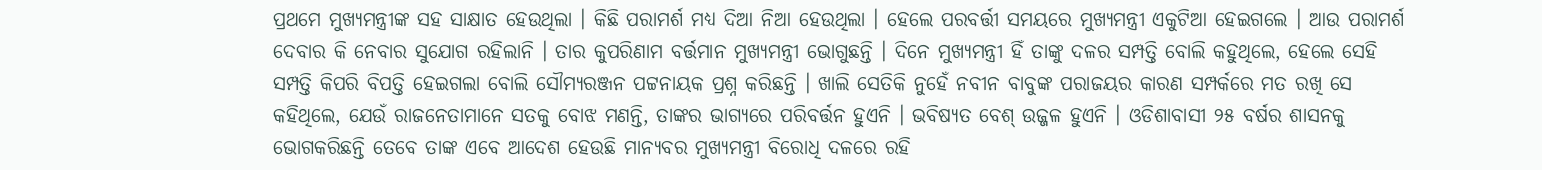ପ୍ରଥମେ ମୁଖ୍ୟମନ୍ତ୍ରୀଙ୍କ ସହ ସାକ୍ଷାତ ହେଉଥିଲା । କିଛି ପରାମର୍ଶ ମଧ୍ୟ ଦିଆ ନିଆ ହେଉଥିଲା । ହେଲେ ପରବର୍ତ୍ତୀ ସମୟରେ ମୁଖ୍ୟମନ୍ତ୍ରୀ ଏକୁଟିଆ ହେଇଗଲେ । ଆଉ ପରାମର୍ଶ ଦେବାର କି ନେବାର ସୁଯୋଗ ରହିଲାନି । ତାର କୁପରିଣାମ ବର୍ତ୍ତମାନ ମୁଖ୍ୟମନ୍ତ୍ରୀ ଭୋଗୁଛନ୍ତି । ଦିନେ ମୁଖ୍ୟମନ୍ତ୍ରୀ ହିଁ ତାଙ୍କୁ ଦଳର ସମ୍ପତ୍ତି ବୋଲି କହୁଥିଲେ, ହେଲେ ସେହି ସମ୍ପତ୍ତି କିପରି ବିପତ୍ତି ହେଇଗଲା ବୋଲି ସୌମ୍ୟରଞ୍ଜନ ପଟ୍ଟନାୟକ ପ୍ରଶ୍ନ କରିଛନ୍ତି । ଖାଲି ସେତିକି ନୁହେଁ ନବୀନ ବାବୁଙ୍କ ପରାଜୟର କାରଣ ସମ୍ପର୍କରେ ମତ ରଖି ସେ କହିଥିଲେ, ଯେଉଁ ରାଜନେତାମାନେ ସତକୁ ବୋଝ ମଣନ୍ତି, ତାଙ୍କର ଭାଗ୍ୟରେ ପରିବର୍ତ୍ତନ ହୁଏନି । ଭବିଷ୍ୟତ ବେଶ୍ ଉଜ୍ଜଳ ହୁଏନି । ଓଡିଶାବାସୀ ୨୫ ବର୍ଷର ଶାସନକୁ ଭୋଗକରିଛନ୍ତି ତେବେ ତାଙ୍କ ଏବେ ଆଦେଶ ହେଉଛି ମାନ୍ୟବର ମୁଖ୍ୟମନ୍ତ୍ରୀ ବିରୋଧି ଦଳରେ ରହି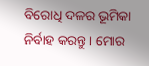ବିରୋଧି ଦଳର ଭୂମିକା ନିର୍ବାହ କରନ୍ତୁ । ମୋର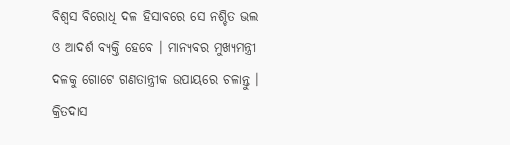ବିଶ୍ୱସ ବିରୋଧି ଦଳ ହିସାବରେ ସେ ନଶ୍ଚିତ ଭଲ ଓ ଆଦର୍ଶ ବ୍ୟକ୍ତି ହେବେ । ମାନ୍ୟବର ମୁଖ୍ୟମନ୍ତ୍ରୀ ଦଳକୁ ଗୋଟେ ଗଣତାନ୍ତ୍ରୀକ ଉପାୟରେ ଚଳାନ୍ତୁ । କ୍ରିତଦାସ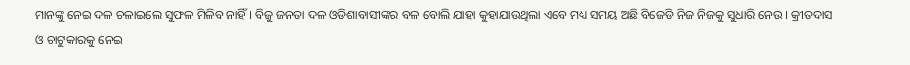ମାନଙ୍କୁ ନେଇ ଦଳ ଚଳାଇଲେ ସୁଫଳ ମିଳିବ ନାହିଁ । ବିଜୁ ଜନତା ଦଳ ଓଡିଶାବାସୀଙ୍କର ବଳ ବୋଲି ଯାହା କୁହାଯାଉଥିଲା ଏବେ ମଧ୍ୟ ସମୟ ଅଛି ବିଜେଡି ନିଜ ନିଜକୁ ସୁଧାରି ନେଉ । କ୍ରୀତଦାସ ଓ ଚାଟୁକାରକୁ ନେଇ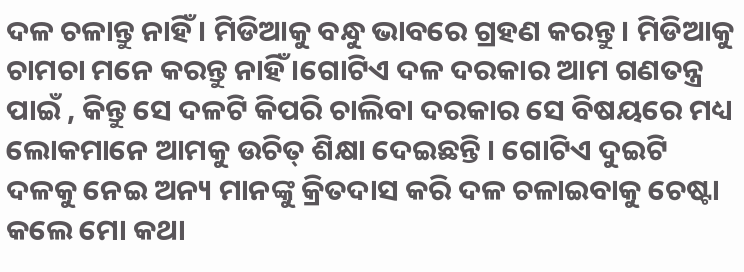ଦଳ ଚଳାନ୍ତୁ ନାହିଁ । ମିଡିଆକୁ ବନ୍ଧୁ ଭାବରେ ଗ୍ରହଣ କରନ୍ତୁ । ମିଡିଆକୁ ଚାମଚା ମନେ କରନ୍ତୁ ନାହିଁ ।ଗୋଟିଏ ଦଳ ଦରକାର ଆମ ଗଣତନ୍ତ୍ର ପାଇଁ , କିନ୍ତୁ ସେ ଦଳଟି କିପରି ଚାଲିବା ଦରକାର ସେ ବିଷୟରେ ମଧ୍ୟ ଲୋକମାନେ ଆମକୁ ଉଚିତ୍ ଶିକ୍ଷା ଦେଇଛନ୍ତି । ଗୋଟିଏ ଦୁଇଟି ଦଳକୁ ନେଇ ଅନ୍ୟ ମାନଙ୍କୁ କ୍ରିତଦାସ କରି ଦଳ ଚଳାଇବାକୁ ଚେଷ୍ଟା କଲେ ମୋ କଥା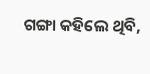ଗଙ୍ଗା କହିଲେ ଥିବି,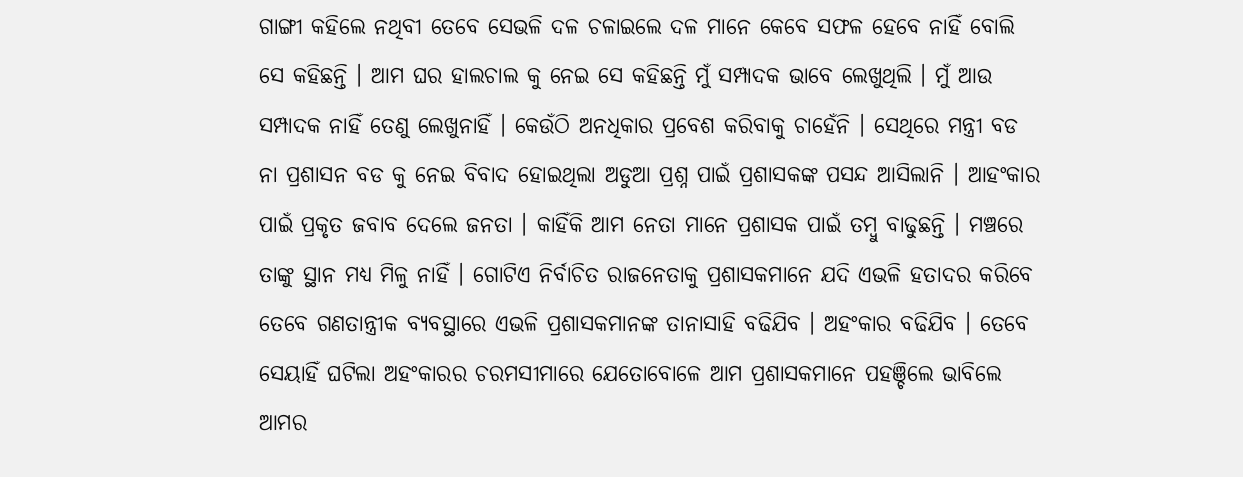ଗାଙ୍ଗୀ କହିଲେ ନଥିବୀ ତେବେ ସେଭଳି ଦଳ ଚଳାଇଲେ ଦଳ ମାନେ କେବେ ସଫଳ ହେବେ ନାହିଁ ବୋଲି ସେ କହିଛନ୍ତି । ଆମ ଘର ହାଲଚାଲ କୁ ନେଇ ସେ କହିଛନ୍ତି ମୁଁ ସମ୍ପାଦକ ଭାବେ ଲେଖୁଥିଲି । ମୁଁ ଆଉ ସମ୍ପାଦକ ନାହିଁ ତେଣୁ ଲେଖୁନାହିଁ । କେଉଁଠି ଅନଧିକାର ପ୍ରବେଶ କରିବାକୁ ଚାହେଁନି । ସେଥିରେ ମନ୍ତ୍ରୀ ବଡ ନା ପ୍ରଶାସନ ବଡ କୁ ନେଇ ବିବାଦ ହୋଇଥିଲା ଅଡୁଆ ପ୍ରଶ୍ନ ପାଇଁ ପ୍ରଶାସକଙ୍କ ପସନ୍ଦ ଆସିଲାନି । ଆହଂକାର ପାଇଁ ପ୍ରକୃତ ଜବାବ ଦେଲେ ଜନତା । କାହିଁକି ଆମ ନେତା ମାନେ ପ୍ରଶାସକ ପାଇଁ ତମ୍ବୁ ବାଢୁଛନ୍ତି । ମଞ୍ଚରେ ତାଙ୍କୁ ସ୍ଥାନ ମଧ୍ୟ ମିଳୁ ନାହିଁ । ଗୋଟିଏ ନିର୍ବାଚିତ ରାଜନେତାକୁ ପ୍ରଶାସକମାନେ ଯଦି ଏଭଳି ହତାଦର କରିବେ ତେବେ ଗଣତାନ୍ତ୍ରୀକ ବ୍ୟବସ୍ଥାରେ ଏଭଳି ପ୍ରଶାସକମାନଙ୍କ ତାନାସାହି ବଢିଯିବ । ଅହଂକାର ବଢିଯିବ । ତେବେ ସେୟାହିଁ ଘଟିଲା ଅହଂକାରର ଚରମସୀମାରେ ଯେତୋବୋଳେ ଆମ ପ୍ରଶାସକମାନେ ପହଞ୍ଚିଲେ ଭାବିଲେ ଆମର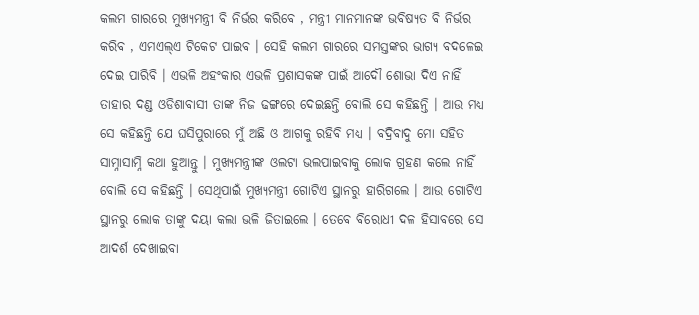କଲମ ଗାରରେ ମୁଖ୍ୟମନ୍ତ୍ରୀ ବି ନିର୍ଭର କରିବେ , ମନ୍ତ୍ରୀ ମାନମାନଙ୍କ ଭବିଷ୍ୟତ ବି ନିର୍ଭର କରିବ , ଏମଏଲ୍ଏ ଟିକେଟ ପାଇବ । ସେହି କଲମ ଗାରରେ ସମସ୍ତଙ୍କର ଭାଗ୍ୟ ବଦଳେଇ ଦେଇ ପାରିବି । ଏଭଳି ଅହଂକାର ଏଭଳି ପ୍ରଶାସକଙ୍କ ପାଇଁ ଆଦୌ ଶୋଭା ଦିଏ ନାହିଁ ତାହାର ଦଣ୍ଡ ଓଡିଶାବାସୀ ତାଙ୍କ ନିଜ ଢଙ୍ଗରେ ଦେଇଛନ୍ତି ବୋଲି ସେ କହିଛନ୍ତି । ଆଉ ମଧ୍ୟ ସେ କହିଛନ୍ତି ଯେ ଘସିପୁରାରେ ମୁଁ ଅଛି ଓ ଆଗକୁ ରହିବି ମଧ୍ୟ । ବଦ୍ରିବାଦୁ ମୋ ସହିତ ସାମ୍ନାସାମ୍ନି କଥା ହୁଆନ୍ତୁ । ମୁଖ୍ୟମନ୍ତ୍ରୀଙ୍କ ଓଲଟା ଭଲପାଇବାକୁ ଲୋକ ଗ୍ରହଣ କଲେ ନାହିଁ ବୋଲି ସେ କହିଛନ୍ତି । ସେଥିପାଇଁ ମୁଖ୍ୟମନ୍ତ୍ରୀ ଗୋଟିଏ ସ୍ଥାନରୁ ହାରିଗଲେ । ଆଉ ଗୋଟିଏ ସ୍ଥାନରୁ ଲୋକ ତାଙ୍କୁ ଦୟା କଲା ଭଳି ଜିତାଇଲେ । ତେବେ ବିରୋଧୀ ଦଳ ହିସାବରେ ସେ ଆଦର୍ଶ ଦେଖାଇବା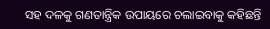ସହ ଦଳକୁ ଗଣତାନ୍ତ୍ରିକ ଉପାୟରେ ଚଲାଇବାକୁ କହିଛନ୍ତି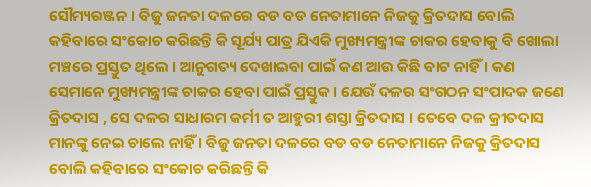ସୌମ୍ୟରଞ୍ଜନ । ବିଜୁ ଜନତା ଦଳରେ ବଡ ବଡ ନେତାମାନେ ନିଜକୁ କ୍ରିତଦାସ ବୋଲି କହିବାରେ ସଂକୋଚ କରିଛନ୍ତି କି ସୂର୍ଯ୍ୟ ପାତ୍ର ଯିଏକି ମୁଖ୍ୟମନ୍ତ୍ରୀଙ୍କ ଚାକର ହେବାକୁ ବି ଖୋଲା ମଞ୍ଚରେ ପ୍ରସ୍ତୁତ ଥିଲେ । ଆନୁଗତ୍ୟ ଦେଖାଇବା ପାଇଁ କଣ ଆଉ କିଛି ବାଟ ନାହିଁ । କଣ ସେମାନେ ମୁଖ୍ୟମନ୍ତ୍ରୀଙ୍କ ଚାକର ହେବା ପାଇଁ ପ୍ରସ୍ତୁକ । ଯେଉଁ ଦଳର ସଂଗଠନ ସଂପାଦକ ଜଣେ କ୍ରିତଦାସ , ସେ ଦଳର ସାଧାରମ କର୍ମୀ ତ ଆହୁରୀ ଶସ୍ତା କ୍ରିତଦାସ । ତେବେ ଦଳ କ୍ରୀତଦାସ ମାନଙ୍କୁ ନେଇ ଚାଲେ ନାହିଁ । ବିଜୁ ଜନତା ଦଳରେ ବଡ ବଡ ନେତାମାନେ ନିଜକୁ କ୍ରିତଦାସ ବୋଲି କହିବାରେ ସଂକୋଚ କରିଛନ୍ତି କି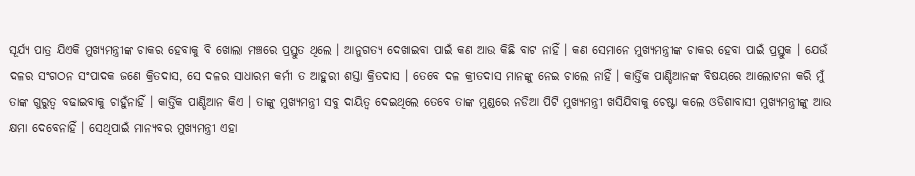ସୂର୍ଯ୍ୟ ପାତ୍ର ଯିଏକି ମୁଖ୍ୟମନ୍ତ୍ରୀଙ୍କ ଚାକର ହେବାକୁ ବି ଖୋଲା ମଞ୍ଚରେ ପ୍ରସ୍ତୁତ ଥିଲେ । ଆନୁଗତ୍ୟ ଦେଖାଇବା ପାଇଁ କଣ ଆଉ କିଛି ବାଟ ନାହିଁ । କଣ ସେମାନେ ମୁଖ୍ୟମନ୍ତ୍ରୀଙ୍କ ଚାକର ହେବା ପାଇଁ ପ୍ରସ୍ତୁକ । ଯେଉଁ ଦଳର ସଂଗଠନ ସଂପାଦକ ଜଣେ କ୍ରିତଦାସ, ସେ ଦଳର ସାଧାରମ କର୍ମୀ ତ ଆହୁରୀ ଶସ୍ତା କ୍ରିତଦାସ । ତେବେ ଦଳ କ୍ରୀତଦାସ ମାନଙ୍କୁ ନେଇ ଚାଲେ ନାହିଁ । କାର୍ତ୍ତିକ ପାଣ୍ଡିଆନଙ୍କ ବିଷୟରେ ଆଲୋଟନା କରି ମୁଁ ତାଙ୍କ ଗୁରୁତ୍ୱ ବଢାଇବାକୁ ଚାହୁଁନାହିଁ । କାର୍ତ୍ତିକ ପାଣ୍ଡିଆନ କିଏ । ତାଙ୍କୁ ମୁଖ୍ୟମନ୍ତ୍ରୀ ସବୁ ଦାୟିତ୍ୱ ଦେଇଥିଲେ ତେବେ ତାଙ୍କ ମୁଣ୍ଡରେ ନଡିଆ ପିଟି ମୁଖ୍ୟମନ୍ତ୍ରୀ ଖସିଯିବାକୁ ଚେଷ୍ଟା କଲେ ଓଡିଶାବାସୀ ମୁଖ୍ୟମନ୍ତ୍ରୀଙ୍କୁ ଆଉ କ୍ଷମା ଦେବେନାହିଁ । ସେଥିପାଇଁ ମାନ୍ୟବର ମୁଖ୍ୟମନ୍ତ୍ରୀ ଏହା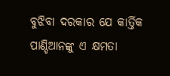ବୁଝିବା ଦରକାର ଯେ କାର୍ତ୍ତିକ ପାଣ୍ଡିଆନଙ୍କୁ ଏ କ୍ଷମତା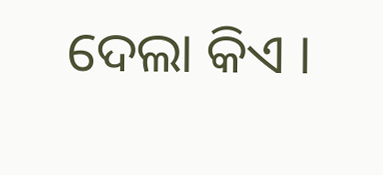ଦେଲା କିଏ ।